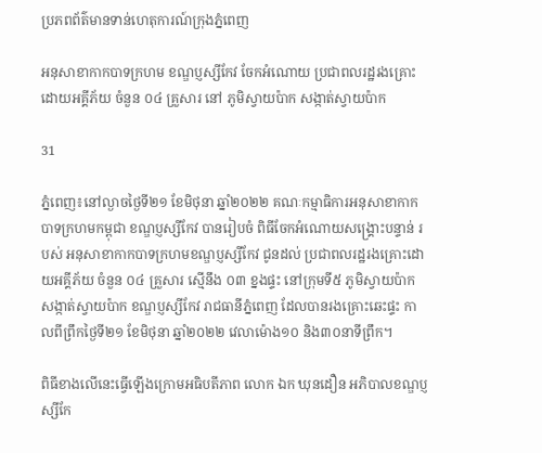ប្រភពព័ត៌មានទាន់ហេតុការណ៍ក្រុងភ្នំពេញ

អនុសាខាកាកបាទក្រហម ខណ្ឌប្ញស្សីកែវ ចែកអំណោយ ប្រជាពលរដ្ឋរងគ្រោះដោយអគ្គីភ័យ ចំនួន ០៤ គ្រួសារ នៅ ភូមិស្វាយប៉ាក សង្កាត់ស្វាយប៉ាក

31

ភ្នំពេញ៖នៅល្ងាចថ្ងៃទី២១ ខែមិថុនា ឆ្នាំ២០២២ គណៈកម្មាធិការអនុសាខាកាកបាទក្រហមកម្ពុជា ខណ្ឌប្ញស្សីកែវ បានរៀបចំ ពិធីចែកអំណោយសង្គ្រោះបន្ទាន់ របស់ អនុសាខាកាកបាទក្រហមខណ្ឌប្ញស្សីកែវ ជូនដល់ ប្រជាពលរដ្ឋរងគ្រោះដោយអគ្គីភ័យ ចំនួន ០៤ គ្រួសារ ស្មើនឹង ០៣ ខ្នងផ្ទះ នៅក្រុមទី៥ ភូមិស្វាយប៉ាក សង្កាត់ស្វាយប៉ាក ខណ្ឌប្ញស្សីកែវ រាជធានីភ្នំពេញ ដែលបានរងគ្រោះឆេះផ្ទះ កាលពីព្រឹកថ្ងៃទី២១ ខែមិថុនា ឆ្នាំ២០២២ វេលាម៉ោង១០ និង៣០នាទីព្រឹក។

ពិធីខាងលើនេះធ្វើឡើងក្រោមអធិបតីភាព លោក ឯក ឃុនដឿន អភិបាលខណ្ឌប្ញស្សីកែ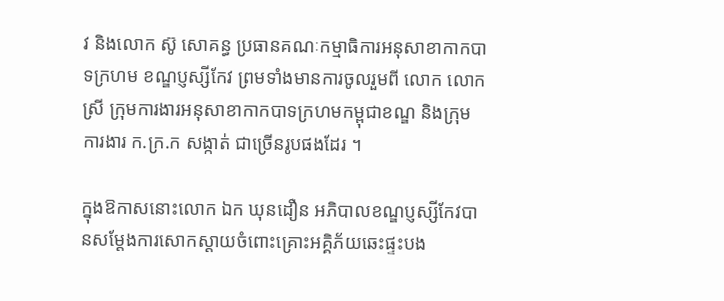វ និងលោក ស៊ូ សោគន្ធ ប្រធានគណៈកម្មាធិការអនុសាខាកាកបាទក្រហម ខណ្ឌប្ញស្សីកែវ ព្រមទាំងមានការចូលរួមពី លោក លោកស្រី ក្រុមការងារអនុសាខាកាកបាទក្រហមកម្ពុជាខណ្ឌ និងក្រុមការងារ ក.ក្រ.ក សង្កាត់ ជាច្រើនរូបផងដែរ ។

ក្នុងឱកាសនោះលោក ឯក ឃុនដឿន អភិបាលខណ្ឌប្ញស្សីកែវបានសម្ដែងការសោកស្ដាយចំពោះគ្រោះអគ្គិភ័យឆេះផ្ទះបង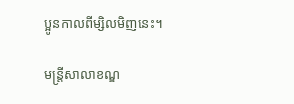ប្អូនកាលពីម្សិលមិញនេះ។

មន្ត្រីសាលាខណ្ឌ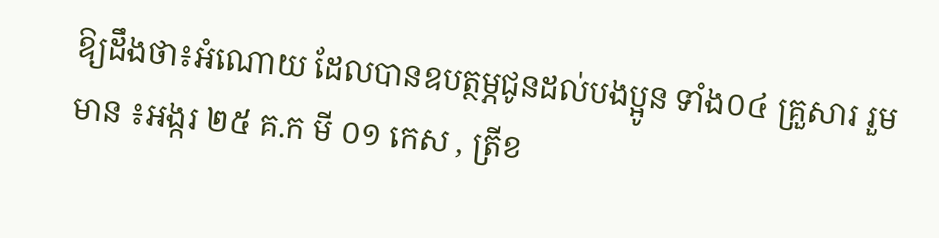ឱ្យដឹងថា៖អំណោយ ដែលបានឧបត្ថម្ភជូនដល់បងប្អូន ទាំង០៤ គ្រួសារ រួមមាន ៖អង្ករ ២៥ គ.ក មី ០១ កេស , ត្រីខ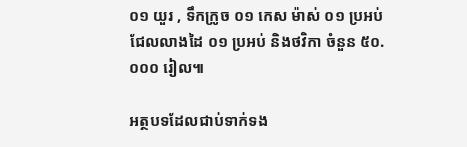០១ យួរ , ទឹកក្រូច ០១ កេស ម៉ាស់ ០១ ប្រអប់ ជែលលាងដៃ ០១ ប្រអប់ និងថវិកា ចំនួន ៥០.០០០ រៀល៕

អត្ថបទដែលជាប់ទាក់ទង